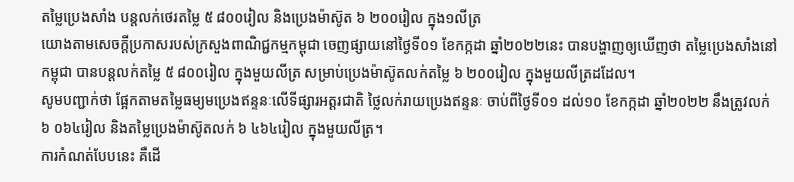តម្លៃប្រេងសាំង បន្តលក់ថេរតម្លៃ ៥ ៨០០រៀល និងប្រេងម៉ាស៊ូត ៦ ២០០រៀល ក្នុង១លីត្រ
យោងតាមសេចក្តីប្រកាសរបស់ក្រសួងពាណិជ្ជកម្មកម្ពុជា ចេញផ្សាយនៅថ្ងៃទី០១ ខែកក្កដា ឆ្នាំ២០២២នេះ បានបង្ហាញឲ្យឃើញថា តម្លៃប្រេងសាំងនៅកម្ពុជា បានបន្តលក់តម្លៃ ៥ ៨០០រៀល ក្នុងមួយលីត្រ សម្រាប់ប្រេងម៉ាស៊ូតលក់តម្លៃ ៦ ២០០រៀល ក្នុងមួយលីត្រដដែល។
សូមបញ្ជាក់ថា ផ្អែកតាមតម្លៃធម្យមប្រេងឥន្ទនៈលើទីផ្សារអត្តរជាតិ ថ្លៃលក់រាយប្រេងឥន្ទនៈ ចាប់ពីថ្ងៃទី០១ ដល់១០ ខែកក្កដា ឆ្នាំ២០២២ នឹងត្រូវលក់ ៦ ០៦៤រៀល និងតម្លៃប្រេងម៉ាស៊ូតលក់ ៦ ៤៦៤រៀល ក្នុងមួយលីត្រ។
ការកំណត់បែបនេះ គឺដើ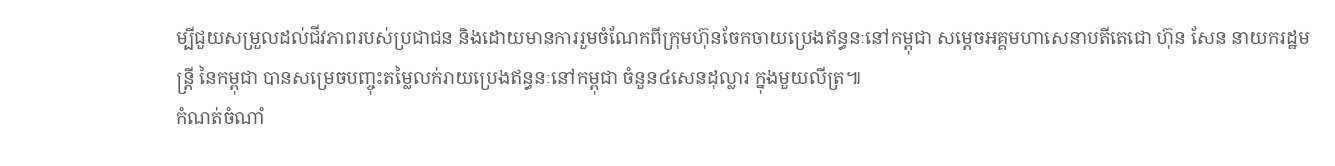ម្បីជួយសម្រួលដល់ជីវភាពរបស់ប្រជាជន និងដោយមានការរួមចំណែកពីក្រុមហ៊ុនចែកចាយប្រេងឥន្ធនៈនៅកម្ពុជា សម្តេចអគ្គមហាសេនាបតីតេជោ ហ៊ុន សែន នាយករដ្ឋមន្ត្រី នៃកម្ពុជា បានសម្រេចបញ្ចុះតម្លៃលក់រាយប្រេងឥន្ធនៈនៅកម្ពុជា ចំនួន៤សេនដុល្លារ ក្នុងមួយលីត្រ៕
កំណត់ចំណាំ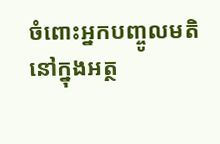ចំពោះអ្នកបញ្ចូលមតិនៅក្នុងអត្ថ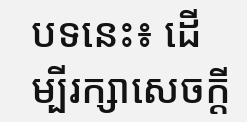បទនេះ៖ ដើម្បីរក្សាសេចក្ដី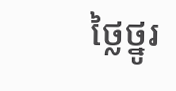ថ្លៃថ្នូរ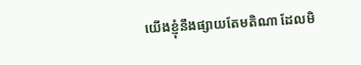យើងខ្ញុំនឹងផ្សាយតែមតិណា ដែលមិ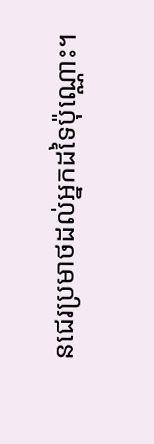នជេរប្រមាថដល់អ្នកដទៃប៉ុណ្ណោះ។